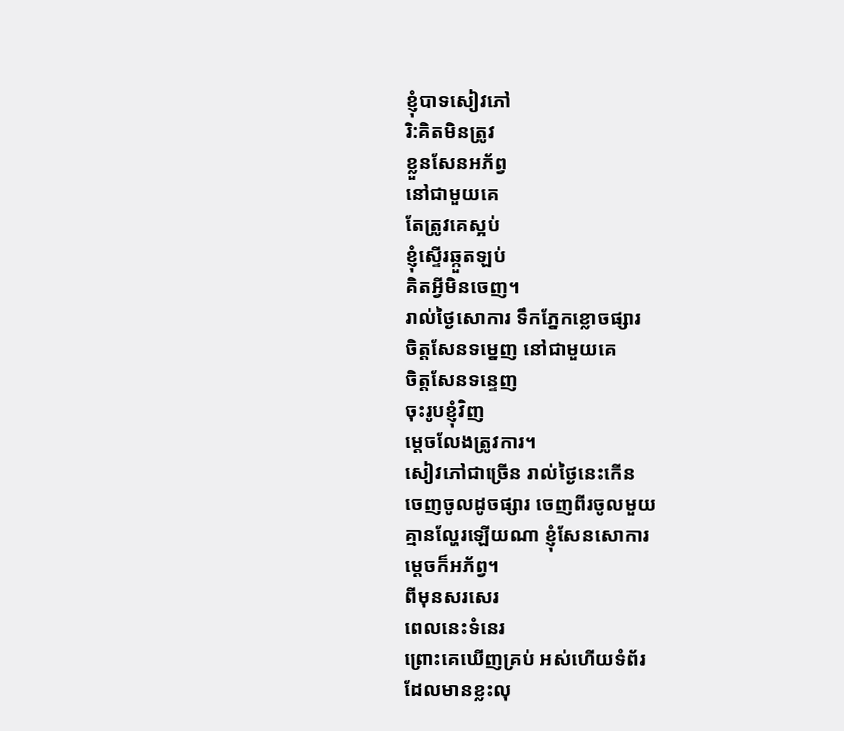ខ្ញុំបាទសៀវភៅ
រិ:គិតមិនត្រូវ
ខ្លួនសែនអភ័ព្វ
នៅជាមួយគេ
តែត្រូវគេស្អប់
ខ្ញុំស្ទើរឆ្កួតឡប់
គិតអ្វីមិនចេញ។
រាល់ថ្ងៃសោការ ទឹកភ្នែកខ្លោចផ្សារ
ចិត្ដសែនទម្នេញ នៅជាមួយគេ
ចិត្ដសែនទន្ទេញ
ចុះរូបខ្ញុំវិញ
ម្ដេចលែងត្រូវការ។
សៀវភៅជាច្រើន រាល់ថ្ងៃនេះកើន
ចេញចូលដូចផ្សារ ចេញពីរចូលមួយ
គ្មានល្ហែរឡើយណា ខ្ញុំសែនសោការ
ម្ដេចក៏អភ័ព្វ។
ពីមុនសរសេរ
ពេលនេះទំនេរ
ព្រោះគេឃើញគ្រប់ អស់ហើយទំព័រ
ដែលមានខ្លះលុ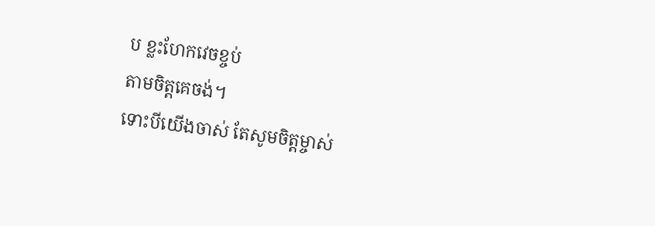ប ខ្លះហែកវេចខ្ចប់
តាមចិត្តគេចង់។
ទោះបីយើងចាស់ តែសូមចិត្តម្ចាស់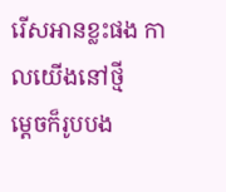រើសអានខ្លះផង កាលយើងនៅថ្មី
ម្ដេចក៏រូបបង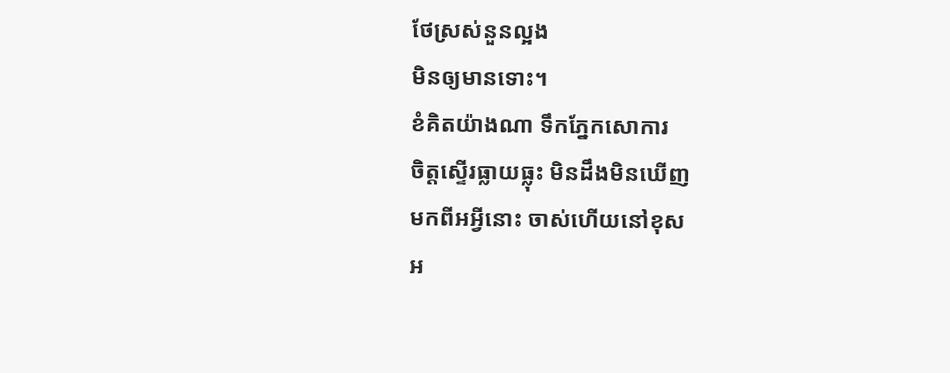ថែស្រស់នួនល្អង
មិនឲ្យមានទោះ។
ខំគិតយ៉ាងណា ទឹកភ្នែកសោការ
ចិត្តស្ទើរធ្លាយធ្លុះ មិនដឹងមិនឃើញ
មកពីអអ្វីនោះ ចាស់ហើយនៅខុស
អ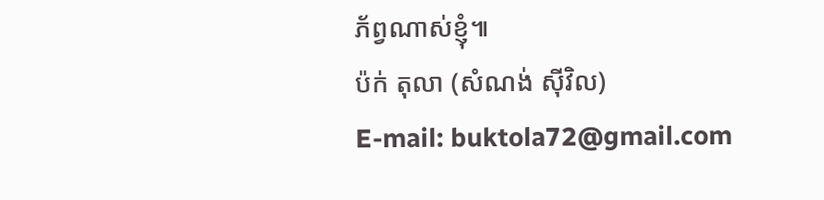ភ័ព្វណាស់ខ្ញុំ៕
ប៉ក់ តុលា (សំណង់ ស៊ីវិល)
E-mail: buktola72@gmail.com